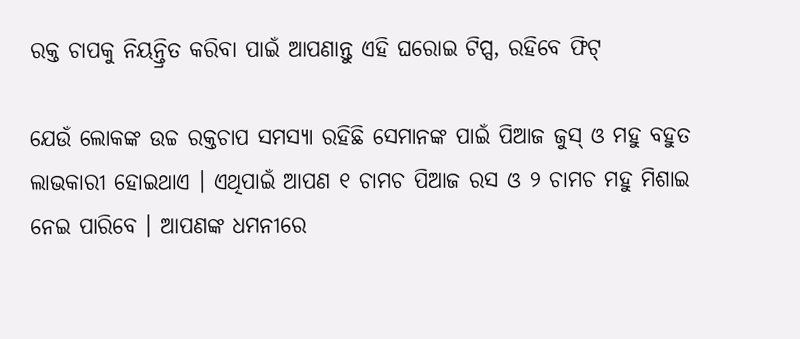ରକ୍ତ ଚାପକୁ ନିୟନ୍ତ୍ରିତ କରିବା ପାଇଁ ଆପଣାନ୍ତୁ ଏହି ଘରୋଇ ଟିପ୍ସ, ରହିବେ ଫିଟ୍‌

ଯେଉଁ ଲୋକଙ୍କ ଉଚ୍ଚ ରକ୍ତଚାପ ସମସ୍ୟା ରହିଛି ସେମାନଙ୍କ ପାଇଁ ପିଆଜ ଜୁସ୍‌ ଓ ମହୁ ବହୁତ ଲାଭକାରୀ ହୋଇଥାଏ । ଏଥିପାଇଁ ଆପଣ ୧ ଚାମଚ ପିଆଜ ରସ ଓ ୨ ଚାମଚ ମହୁ ମିଶାଇ ନେଇ ପାରିବେ । ଆପଣଙ୍କ ଧମନୀରେ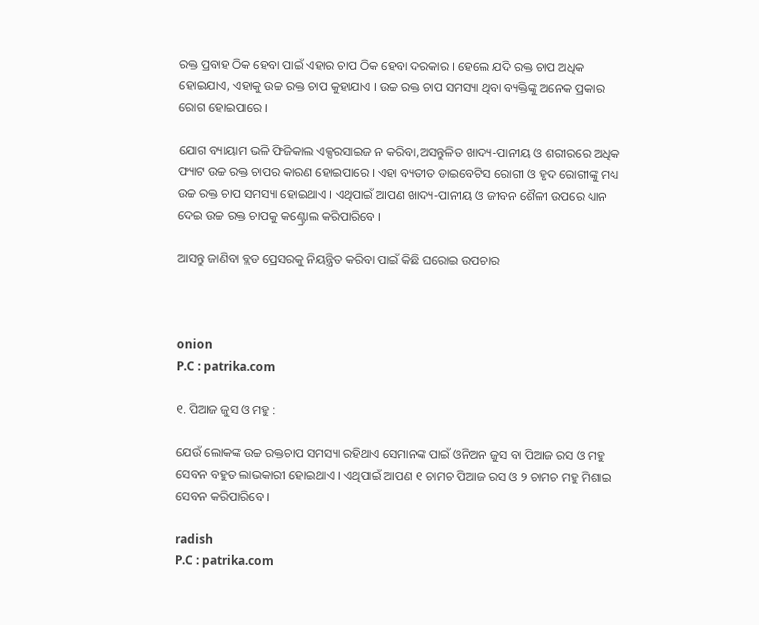ରକ୍ତ ପ୍ରବାହ ଠିକ ହେବା ପାଇଁ ଏହାର ଚାପ ଠିକ ହେବା ଦରକାର । ହେଲେ ଯଦି ରକ୍ତ ଚାପ ଅଧିକ ହୋଇଯାଏ, ଏହାକୁ ଉଚ୍ଚ ରକ୍ତ ଚାପ କୁହାଯାଏ । ଉଚ୍ଚ ରକ୍ତ ଚାପ ସମସ୍ୟା ଥିବା ବ୍ୟକ୍ତିଙ୍କୁ ଅନେକ ପ୍ରକାର ରୋଗ ହୋଇପାରେ ।

ଯୋଗ ବ୍ୟାୟାମ ଭଳି ଫିଜିକାଲ ଏକ୍ସରସାଇଜ ନ କରିବା,ଅସନ୍ତୁଳିତ ଖାଦ୍ୟ-ପାନୀୟ ଓ ଶରୀରରେ ଅଧିକ ଫ୍ୟାଟ ଉଚ୍ଚ ରକ୍ତ ଚାପର କାରଣ ହୋଇପାରେ । ଏହା ବ୍ୟତୀତ ଡାଇବେଟିସ ରୋଗୀ ଓ ହୃଦ ରୋଗୀଙ୍କୁ ମଧ୍ୟ ଉଚ୍ଚ ରକ୍ତ ଚାପ ସମସ୍ୟା ହୋଇଥାଏ । ଏଥିପାଇଁ ଆପଣ ଖାଦ୍ୟ-ପାନୀୟ ଓ ଜୀବନ ଶୈଳୀ ଉପରେ ଧ୍ୟାନ ଦେଇ ଉଚ୍ଚ ରକ୍ତ ଚାପକୁ କଣ୍ଟ୍ରୋଲ କରିପାରିବେ ।

ଆସନ୍ତୁ ଜାଣିବା ବ୍ଲଡ ପ୍ରେସରକୁ ନିୟନ୍ତ୍ରିତ କରିବା ପାଇଁ କିଛି ଘରୋଇ ଉପଚାର



onion
P.C : patrika.com

୧. ପିଆଜ ଜୁସ ଓ ମହୁ :

ଯେଉଁ ଲୋକଙ୍କ ଉଚ୍ଚ ରକ୍ତଚାପ ସମସ୍ୟା ରହିଥାଏ ସେମାନଙ୍କ ପାଇଁ ଓନିଅନ ଜୁସ ବା ପିଆଜ ରସ ଓ ମହୁ ସେବନ ବହୁତ ଲାଭକାରୀ ହୋଇଥାଏ । ଏଥିପାଇଁ ଆପଣ ୧ ଚାମଚ ପିଆଜ ରସ ଓ ୨ ଚାମଚ ମହୁ ମିଶାଇ ସେବନ କରିପାରିବେ ।

radish
P.C : patrika.com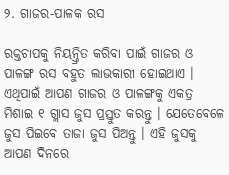୨. ଗାଜର-ପାଳକ ରସ

ରକ୍ତଚାପକୁ ନିୟନ୍ତ୍ରିତ କରିବା ପାଇଁ ଗାଜର ଓ ପାଳଙ୍ଗ ରସ ବହୁତ ଲାଭକାରୀ ହୋଇଥାଏ । ଏଥିପାଇଁ ଆପଣ ଗାଜର ଓ ପାଳଙ୍ଗକୁ ଏକତ୍ର ମିଶାଇ ୧ ଗ୍ଲାସ ଜୁସ ପ୍ରସ୍ତୁତ କରନ୍ତୁ । ଯେତେବେଳେ ଜୁସ ପିଇବେ ତାଜା ଜୁସ ପିଅନ୍ତୁ । ଏହି ଜୁସକୁ ଆପଣ ଦିନରେ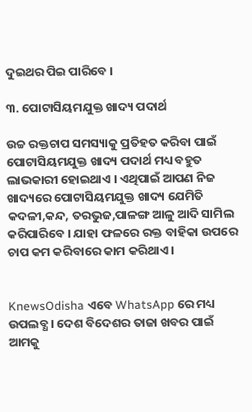ଦୁଇଥର ପିଇ ପାରିବେ ।

୩. ପୋଟାସିୟମଯୁକ୍ତ ଖାଦ୍ୟ ପଦାର୍ଥ

ଉଚ୍ଚ ରକ୍ତଚାପ ସମସ୍ୟାକୁ ପ୍ରତିହତ କରିବା ପାଇଁ ପୋଟାସିୟମଯୁକ୍ତ ଖାଦ୍ୟ ପଦାର୍ଥ ମଧ୍ୟ ବହୁତ ଲାଭକାରୀ ହୋଇଥାଏ । ଏଥିପାଇଁ ଆପଣ ନିଜ ଖାଦ୍ୟରେ ପୋଟାସିୟମଯୁକ୍ତ ଖାଦ୍ୟ ଯେମିତି କଦଳୀ,କନ୍ଦ, ତରଭୁଜ,ପାଳଙ୍ଗ ଆଳୁ ଆଦି ସାମିଲ କରିପାରିବେ । ଯାହା ଫଳରେ ରକ୍ତ ବାହିକା ଉପରେ ଚାପ କମ କରିବାରେ କାମ କରିଥାଏ ।


KnewsOdisha ଏବେ WhatsApp ରେ ମଧ୍ୟ ଉପଲବ୍ଧ । ଦେଶ ବିଦେଶର ତାଜା ଖବର ପାଇଁ ଆମକୁ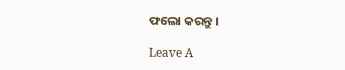ଫଲୋ କରନ୍ତୁ ।

Leave A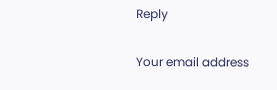Reply

Your email address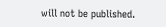will not be published.